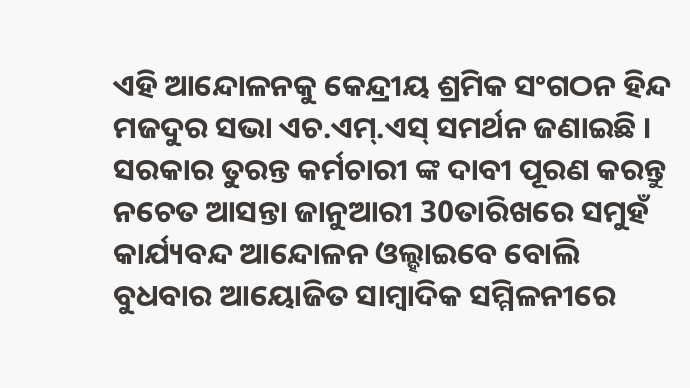ଏହି ଆନ୍ଦୋଳନକୁ କେନ୍ଦ୍ରୀୟ ଶ୍ରମିକ ସଂଗଠନ ହିନ୍ଦ ମଜଦୁର ସଭା ଏଚ.ଏମ୍.ଏସ୍ ସମର୍ଥନ ଜଣାଇଛି । ସରକାର ତୁରନ୍ତ କର୍ମଚାରୀ ଙ୍କ ଦାବୀ ପୂରଣ କରନ୍ତୁ ନଚେତ ଆସନ୍ତା ଜାନୁଆରୀ 30ତାରିଖରେ ସମୁହଁ କାର୍ଯ୍ୟବନ୍ଦ ଆନ୍ଦୋଳନ ଓଲ୍ହାଇବେ ବୋଲି ବୁଧବାର ଆୟୋଜିତ ସାମ୍ବାଦିକ ସମ୍ମିଳନୀରେ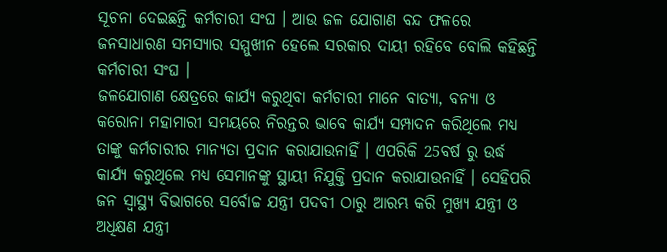ସୂଚନା ଦେଇଛନ୍ତି କର୍ମଚାରୀ ସଂଘ । ଆଉ ଜଳ ଯୋଗାଣ ବନ୍ଦ ଫଳରେ ଜନସାଧାରଣ ସମସ୍ୟାର ସମ୍ମୁଖୀନ ହେଲେ ସରକାର ଦାୟୀ ରହିବେ ବୋଲି କହିଛନ୍ତି କର୍ମଚାରୀ ସଂଘ ।
ଜଳଯୋଗାଣ କ୍ଷେତ୍ରରେ କାର୍ଯ୍ୟ କରୁଥିବା କର୍ମଚାରୀ ମାନେ ବାତ୍ୟା, ବନ୍ୟା ଓ କରୋନା ମହାମାରୀ ସମୟରେ ନିରନ୍ତର ଭାବେ କାର୍ଯ୍ୟ ସମ୍ପାଦନ କରିଥିଲେ ମଧ୍ୟ ତାଙ୍କୁ କର୍ମଚାରୀର ମାନ୍ୟତା ପ୍ରଦାନ କରାଯାଉନାହିଁ । ଏପରିକି 25ବର୍ଷ ରୁ ଉର୍ଦ୍ଧ କାର୍ଯ୍ୟ କରୁଥିଲେ ମଧ୍ୟ ସେମାନଙ୍କୁ ସ୍ଥାୟୀ ନିଯୁକ୍ତି ପ୍ରଦାନ କରାଯାଉନାହିଁ । ସେହିପରି ଜନ ସ୍ଵାସ୍ଥ୍ୟ ବିଭାଗରେ ସର୍ବୋଚ୍ଚ ଯନ୍ତ୍ରୀ ପଦବୀ ଠାରୁ ଆରମ୍ଭ କରି ମୁଖ୍ୟ ଯନ୍ତ୍ରୀ ଓ ଅଧିକ୍ଷଣ ଯନ୍ତ୍ରୀ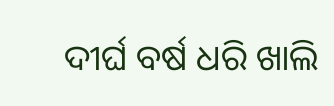ଦୀର୍ଘ ବର୍ଷ ଧରି ଖାଲି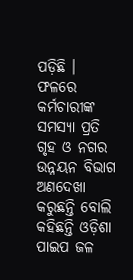ପଡ଼ିଛି । ଫଳରେ କର୍ମଚାରୀଙ୍କ ସମସ୍ୟା ପ୍ରତି ଗୃହ ଓ ନଗର ଉନ୍ନୟନ ବିଭାଗ ଅଣଦେଖା କରୁଛନ୍ତି ବୋଲି କହିଛନ୍ତି ଓଡ଼ିଶା ପାଇପ ଜଳ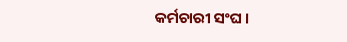କର୍ମଚାରୀ ସଂଘ ।